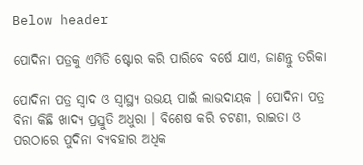Below header

ପୋଦିନା ପତ୍ରକୁ ଏମିତି ଷ୍ଟୋର କରି ପାରିବେ ବର୍ଷେ ଯାଏ, ଜାଣନ୍ତୁ ତରିକା

ପୋଦିନା ପତ୍ର ସ୍ୱାଦ ଓ ସ୍ୱାସ୍ଥ୍ୟ ଉଭୟ ପାଇଁ ଲାଭଦାୟକ । ପୋଦିନା ପତ୍ର ବିନା କିଛି ଖାଦ୍ୟ ପ୍ରସ୍ତୁତି ଅଧୁରା । ବିଶେଷ କରି ଚଟଣୀ, ରାଇତା ଓ ପରଠାରେ ପୁଦିନା ବ୍ୟବହାର ଅଧିକ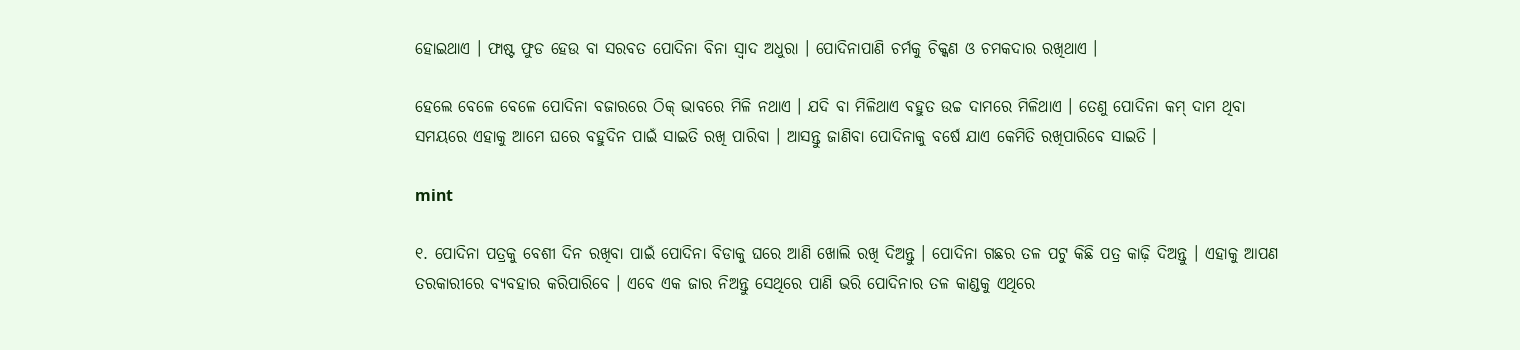ହୋଇଥାଏ । ଫାଷ୍ଟ ଫୁଡ ହେଉ ବା ସରବତ ପୋଦିନା ବିନା ସ୍ୱାଦ ଅଧୁରା । ପୋଦିନାପାଣି ଚର୍ମକୁ ଚିକ୍କଣ ଓ ଚମକଦାର ରଖିଥାଏ ।

ହେଲେ ବେଳେ ବେଳେ ପୋଦିନା ବଜାରରେ ଠିକ୍‌ ଭାବରେ ମିଳି ନଥାଏ । ଯଦି ବା ମିଳିଥାଏ ବହୁତ ଉଚ୍ଚ ଦାମରେ ମିଳିଥାଏ । ତେଣୁ ପୋଦିନା କମ୍‌ ଦାମ ଥିବା ସମୟରେ ଏହାକୁ ଆମେ ଘରେ ବହୁଦିନ ପାଇଁ ସାଇତି ରଖି ପାରିବା । ଆସନ୍ତୁ ଜାଣିବା ପୋଦିନାକୁ ବର୍ଷେ ଯାଏ କେମିତି ରଖିପାରିବେ ସାଇତି ।

mint

୧. ପୋଦିନା ପତ୍ରକୁ ବେଶୀ ଦିନ ରଖିବା ପାଇଁ ପୋଦିନା ବିଡାକୁ ଘରେ ଆଣି ଖୋଲି ରଖି ଦିଅନ୍ତୁ । ପୋଦିନା ଗଛର ତଳ ପଟୁ କିଛି ପତ୍ର କାଢ଼ି ଦିଅନ୍ତୁ । ଏହାକୁ ଆପଣ ତରକାରୀରେ ବ୍ୟବହାର କରିପାରିବେ । ଏବେ ଏକ ଜାର ନିଅନ୍ତୁ ସେଥିରେ ପାଣି ଭରି ପୋଦିନାର ତଳ କାଣ୍ଡକୁ ଏଥିରେ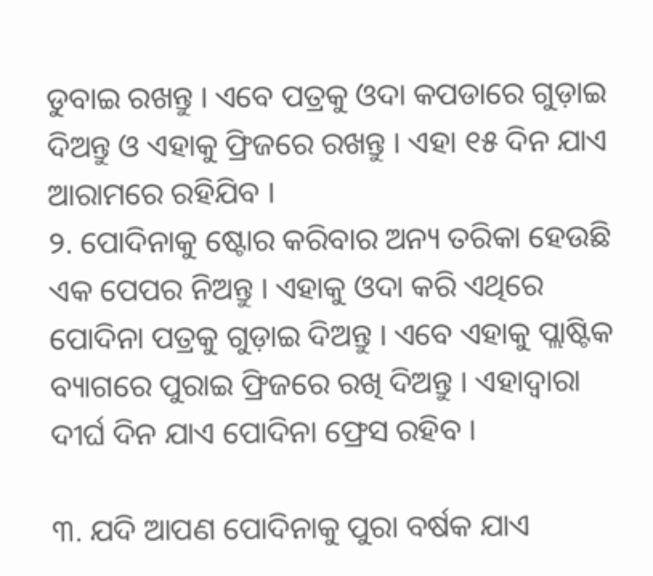ଡୁବାଇ ରଖନ୍ତୁ । ଏବେ ପତ୍ରକୁ ଓଦା କପଡାରେ ଗୁଡ଼ାଇ ଦିଅନ୍ତୁ ଓ ଏହାକୁ ଫ୍ରିଜରେ ରଖନ୍ତୁ । ଏହା ୧୫ ଦିନ ଯାଏ ଆରାମରେ ରହିଯିବ ।
୨. ପୋଦିନାକୁ ଷ୍ଟୋର କରିବାର ଅନ୍ୟ ତରିକା ହେଉଛି ଏକ ପେପର ନିଅନ୍ତୁ । ଏହାକୁ ଓଦା କରି ଏଥିରେ ପୋଦିନା ପତ୍ରକୁ ଗୁଡ଼ାଇ ଦିଅନ୍ତୁ । ଏବେ ଏହାକୁ ପ୍ଲାଷ୍ଟିକ ବ୍ୟାଗରେ ପୁରାଇ ଫ୍ରିଜରେ ରଖି ଦିଅନ୍ତୁ । ଏହାଦ୍ୱାରା ଦୀର୍ଘ ଦିନ ଯାଏ ପୋଦିନା ଫ୍ରେସ ରହିବ ।

୩. ଯଦି ଆପଣ ପୋଦିନାକୁ ପୁରା ବର୍ଷକ ଯାଏ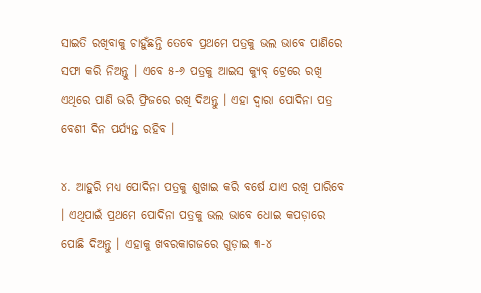ସାଇତି ରଖିବାକୁ ଚାହୁଁଛନ୍ତି ତେବେ ପ୍ରଥମେ ପତ୍ରକୁ ଭଲ ଭାବେ ପାଣିରେ ସଫା କରି ନିଅନ୍ତୁ । ଏବେ ୫-୬ ପତ୍ରକୁ ଆଇସ କ୍ୟୁବ୍‌ ଟ୍ରେରେ ରଖି ଏଥିରେ ପାଣି ଭରି ଫ୍ରିଜରେ ରଖି ଦିଅନ୍ତୁ । ଏହା ଦ୍ୱାରା ପୋଦିନା ପତ୍ର ବେଶୀ ଦିନ ପର୍ଯ୍ୟନ୍ତ ରହିବ ।

୪. ଆହୁରି ମଧ୍ୟ ପୋଦିନା ପତ୍ରକୁ ଶୁଖାଇ କରି ବର୍ଷେ ଯାଏ ରଖି ପାରିବେ । ଏଥିପାଇଁ ପ୍ରଥମେ ପୋଦିନା ପତ୍ରକୁ ଭଲ ଭାବେ ଧୋଇ କପଡ଼ାରେ ପୋଛି ଦିଅନ୍ତୁ । ଏହାକୁ ଖବରକାଗଜରେ ଗୁଡ଼ାଇ ୩-୪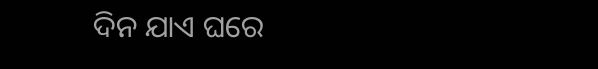ଦିନ ଯାଏ ଘରେ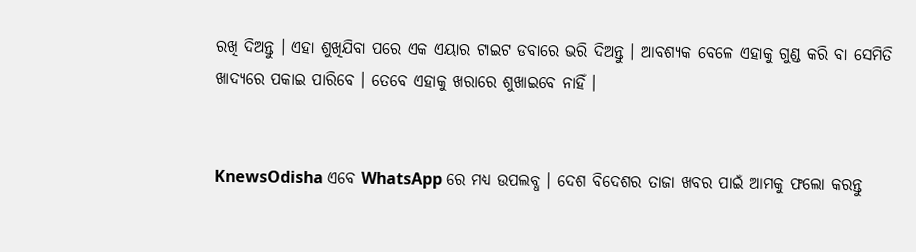ରଖି ଦିଅନ୍ତୁ । ଏହା ଶୁଖିଯିବା ପରେ ଏକ ଏୟାର ଟାଇଟ ଡବାରେ ଭରି ଦିଅନ୍ତୁ । ଆବଶ୍ୟକ ବେଳେ ଏହାକୁ ଗୁଣ୍ଡ କରି ବା ସେମିତି ଖାଦ୍ୟରେ ପକାଇ ପାରିବେ । ତେବେ ଏହାକୁ ଖରାରେ ଶୁଖାଇବେ ନାହିଁ ।


KnewsOdisha ଏବେ WhatsApp ରେ ମଧ୍ୟ ଉପଲବ୍ଧ । ଦେଶ ବିଦେଶର ତାଜା ଖବର ପାଇଁ ଆମକୁ ଫଲୋ କରନ୍ତୁ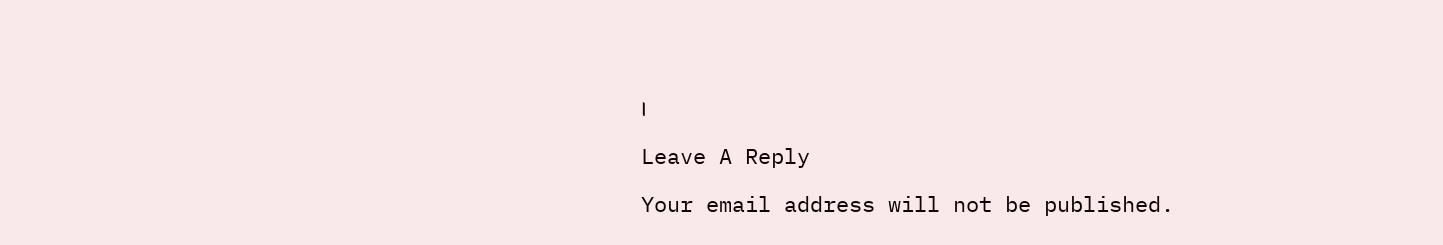।

Leave A Reply

Your email address will not be published.